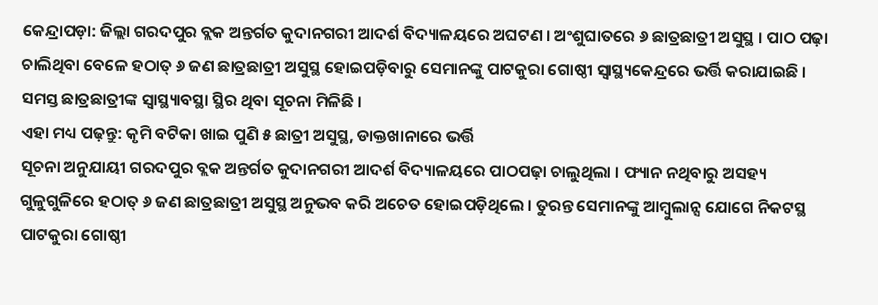କେନ୍ଦ୍ରାପଡ଼ା: ଜିଲ୍ଲା ଗରଦପୁର ବ୍ଲକ ଅନ୍ତର୍ଗତ କୁଦାନଗରୀ ଆଦର୍ଶ ବିଦ୍ୟାଳୟରେ ଅଘଟଣ । ଅଂଶୁଘାତରେ ୬ ଛାତ୍ରଛାତ୍ରୀ ଅସୁସ୍ଥ । ପାଠ ପଢ଼ା ଚାଲିଥିବା ବେଳେ ହଠାତ୍ ୬ ଜଣ ଛାତ୍ରଛାତ୍ରୀ ଅସୁସ୍ଥ ହୋଇପଡ଼ିବାରୁ ସେମାନଙ୍କୁ ପାଟକୁରା ଗୋଷ୍ଠୀ ସ୍ୱାସ୍ଥ୍ୟକେନ୍ଦ୍ରରେ ଭର୍ତ୍ତି କରାଯାଇଛି । ସମସ୍ତ ଛାତ୍ରଛାତ୍ରୀଙ୍କ ସ୍ବାସ୍ଥ୍ୟାବସ୍ଥା ସ୍ଥିର ଥିବା ସୂଚନା ମିଳିଛି ।
ଏହା ମଧ୍ୟ ପଢ଼ନ୍ତୁ: କୃମି ବଟିକା ଖାଇ ପୁଣି ୫ ଛାତ୍ରୀ ଅସୁସ୍ଥ, ଡାକ୍ତଖାନାରେ ଭର୍ତ୍ତି
ସୂଚନା ଅନୁଯାୟୀ ଗରଦପୁର ବ୍ଲକ ଅନ୍ତର୍ଗତ କୁଦାନଗରୀ ଆଦର୍ଶ ବିଦ୍ୟାଳୟରେ ପାଠପଢ଼ା ଚାଲୁଥିଲା । ଫ୍ୟାନ ନଥିବାରୁ ଅସହ୍ୟ ଗୁଳୁଗୁଳିରେ ହଠାତ୍ ୬ ଜଣ ଛାତ୍ରଛାତ୍ରୀ ଅସୁସ୍ଥ ଅନୁଭବ କରି ଅଚେତ ହୋଇପଡ଼ିଥିଲେ । ତୁରନ୍ତ ସେମାନଙ୍କୁ ଆମ୍ବୁଲାନ୍ସ ଯୋଗେ ନିକଟସ୍ଥ ପାଟକୁରା ଗୋଷ୍ଠୀ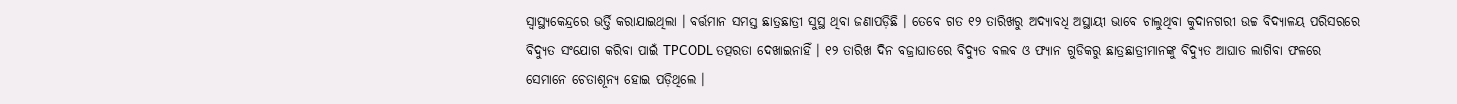ସ୍ୱାସ୍ଥ୍ୟକେନ୍ଦ୍ରରେ ଭର୍ତ୍ତି କରାଯାଇଥିଲା । ବର୍ତ୍ତମାନ ସମସ୍ତ ଛାତ୍ରଛାତ୍ରୀ ସୁସ୍ଥ ଥିବା ଜଣାପଡ଼ିଛି । ତେବେ ଗତ ୧୨ ତାରିଖରୁ ଅଦ୍ୟାବଧି ଅସ୍ଥାୟୀ ଭାବେ ଚାଲୁଥିବା କୁଦାନଗରୀ ଉଚ୍ଚ ବିଦ୍ୟାଳୟ ପରିସରରେ ବିଦ୍ୟୁତ ସଂଯୋଗ କରିବା ପାଇଁ TPCODL ତତ୍ପରତା ଦେଖାଇନାହିଁ । ୧୨ ତାରିଖ ଦିନ ବଜ୍ରାଘାତରେ ବିଦ୍ୟୁତ ବଲବ ଓ ଫ୍ୟାନ ଗୁଡିକରୁ ଛାତ୍ରଛାତ୍ରୀମାନଙ୍କୁ ବିଦ୍ୟୁତ ଆଘାତ ଲାଗିବା ଫଳରେ ସେମାନେ ଚେତାଶୂନ୍ୟ ହୋଇ ପଡ଼ିଥିଲେ ।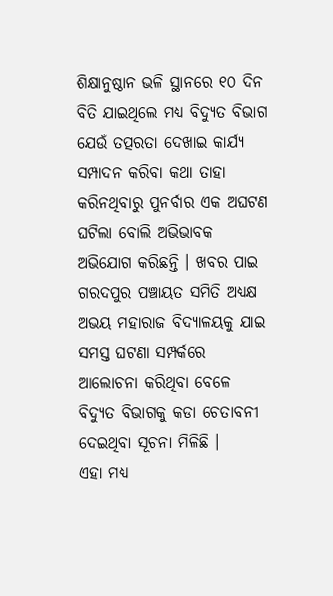ଶିକ୍ଷାନୁଷ୍ଠାନ ଭଳି ସ୍ଥାନରେ ୧୦ ଦିନ ବିତି ଯାଇଥିଲେ ମଧ୍ୟ ବିଦ୍ୟୁତ ବିଭାଗ ଯେଉଁ ତତ୍ପରତା ଦେଖାଇ କାର୍ଯ୍ୟ ସମ୍ପାଦନ କରିବା କଥା ତାହା କରିନଥିବାରୁ ପୁନର୍ବାର ଏକ ଅଘଟଣ ଘଟିଲା ବୋଲି ଅଭିଭାବକ ଅଭିଯୋଗ କରିଛନ୍ତି । ଖବର ପାଇ ଗରଦପୁର ପଞ୍ଚାୟତ ସମିତି ଅଧ୍ୟକ୍ଷ ଅଭୟ ମହାରାଜ ବିଦ୍ୟାଳୟକୁ ଯାଇ ସମସ୍ତ ଘଟଣା ସମ୍ପର୍କରେ ଆଲୋଚନା କରିଥିବା ବେଳେ ବିଦ୍ୟୁତ ବିଭାଗକୁ କଡା ଚେତାବନୀ ଦେଇଥିବା ସୂଚନା ମିଳିଛି ।
ଏହା ମଧ୍ୟ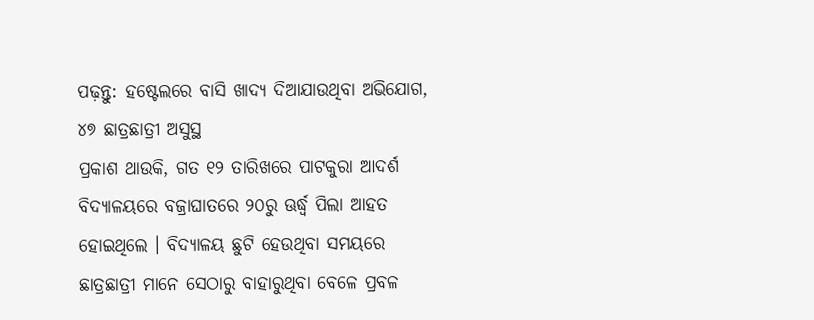ପଢ଼ନ୍ତୁ: ହଷ୍ଟେଲରେ ବାସି ଖାଦ୍ୟ ଦିଆଯାଉଥିବା ଅଭିଯୋଗ, ୪୭ ଛାତ୍ରଛାତ୍ରୀ ଅସୁସ୍ଥ
ପ୍ରକାଶ ଥାଉକି, ଗତ ୧୨ ତାରିଖରେ ପାଟକୁରା ଆଦର୍ଶ ବିଦ୍ୟାଳୟରେ ବଜ୍ରାଘାତରେ ୨୦ରୁ ଊର୍ଦ୍ଧ୍ବ ପିଲା ଆହତ ହୋଇଥିଲେ । ବିଦ୍ୟାଳୟ ଛୁଟି ହେଉଥିବା ସମୟରେ ଛାତ୍ରଛାତ୍ରୀ ମାନେ ସେଠାରୁ ବାହାରୁଥିବା ବେଳେ ପ୍ରବଳ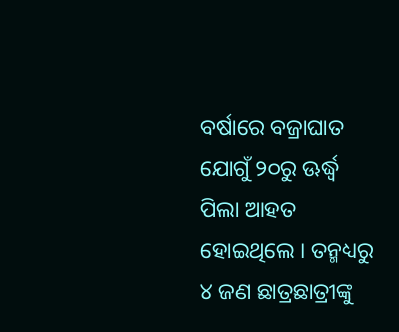ବର୍ଷାରେ ବଜ୍ରାଘାତ ଯୋଗୁଁ ୨୦ରୁ ଊର୍ଦ୍ଧ୍ବ ପିଲା ଆହତ ହୋଇଥିଲେ । ତନ୍ମଧ୍ୟରୁ ୪ ଜଣ ଛାତ୍ରଛାତ୍ରୀଙ୍କୁ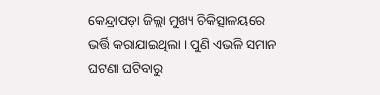କେନ୍ଦ୍ରାପଡ଼ା ଜିଲ୍ଲା ମୁଖ୍ୟ ଚିକିତ୍ସାଳୟରେ ଭର୍ତ୍ତି କରାଯାଇଥିଲା । ପୁଣି ଏଭଳି ସମାନ ଘଟଣା ଘଟିବାରୁ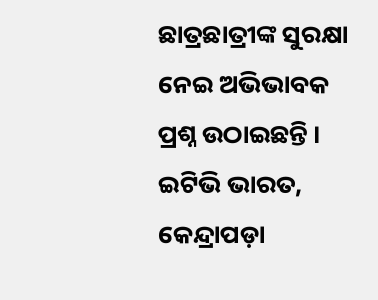ଛାତ୍ରଛାତ୍ରୀଙ୍କ ସୁରକ୍ଷା ନେଇ ଅଭିଭାବକ ପ୍ରଶ୍ନ ଉଠାଇଛନ୍ତି ।
ଇଟିଭି ଭାରତ, କେନ୍ଦ୍ରାପଡ଼ା